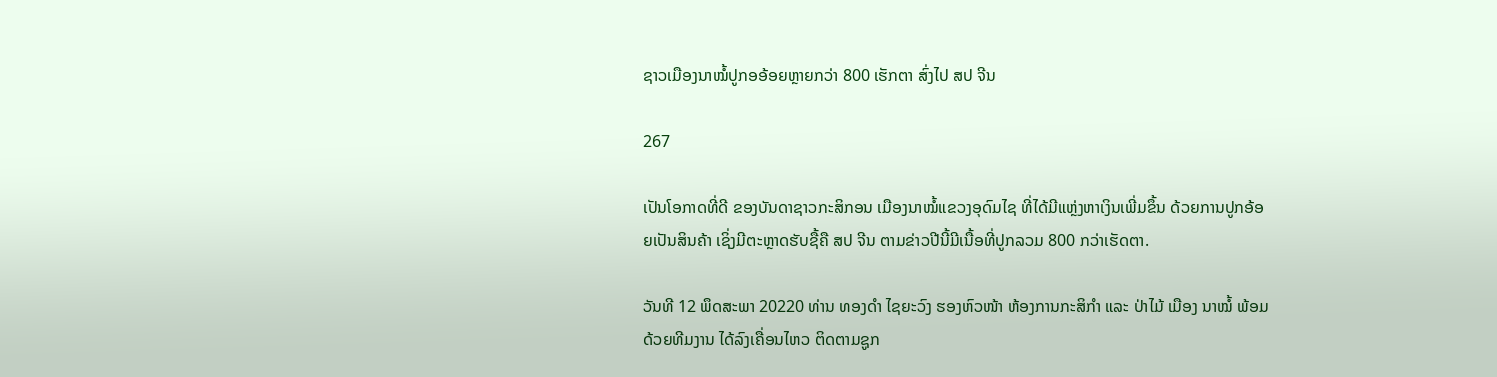ຊາວເມືອງນາໝໍ້ປູກອອ້ອຍຫຼາຍກວ່າ 800 ເຮັກຕາ ສົ່ງໄປ ສປ ຈີນ

267

ເປັນໂອກາດທີ່ດີ ຂອງບັນດາຊາວກະສິກອນ ເມືອງນາໝໍ້ແຂວງອຸດົມໄຊ ທີ່ໄດ້ມີແຫຼ່ງຫາເງິນເພີ່ມຂຶ້ນ ດ້ວຍການປູກອ້ອຍເປັນສິນຄ້າ ເຊິ່ງມີຕະຫຼາດຮັບຊື້ຄື ສປ ຈີນ ຕາມຂ່າວປີນີ້ມີເນື້ອທີ່ປູກລວມ 800 ກວ່າເຮັດຕາ.

ວັນທີ 12 ພຶດສະພາ 20220 ທ່ານ ທອງດຳ ໄຊຍະວົງ ຮອງຫົວໜ້າ ຫ້ອງການກະສິກຳ ແລະ ປ່າໄມ້ ເມືອງ ນາໝໍ້ ພ້ອມດ້ວຍທີມງານ ໄດ້ລົງເຄື່ອນໄຫວ ຕິດຕາມຊູກ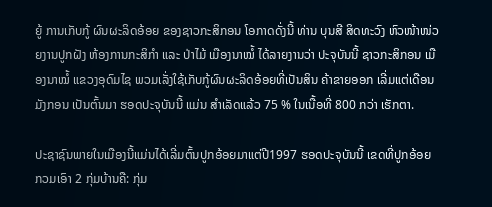ຍູ້ ການເກັບກູ້ ຜົນຜະລິດອ້ອຍ ຂອງຊາວກະສິກອນ ໂອກາດດັ່ງນີ້ ທ່ານ ບຸນສີ ສິດທະວົງ ຫົວໜ້າໜ່ວຍງານປູກຝັງ ຫ້ອງການກະສິກຳ ແລະ ປ່າໄມ້ ເມືອງນາໝໍ້ ໄດ້ລາຍງານວ່າ ປະຈຸບັນນີ້ ຊາວກະສິກອນ ເມືອງນາໝໍ້ ແຂວງອຸດົມໄຊ ພວມເລັ່ງໃຊ້ເກັບກູ້ຜົນຜະລິດອ້ອຍທີ່ເປັນສິນ ຄ້າຂາຍອອກ ເລີ່ມແຕ່ເດືອນ ມັງກອນ ເປັນຕົ້ນມາ ຮອດປະຈຸບັນນີ້ ແມ່ນ ສໍາເລັດແລ້ວ 75 % ໃນເນື້ອທີ່ 800 ກວ່າ ເຮັກຕາ.

ປະຊາຊົນພາຍໃນເມືອງນີ້ແມ່ນໄດ້ເລີ່ມຕົ້ນປູກອ້ອຍມາແຕ່ປີ1997 ຮອດປະຈຸບັນນີ້ ເຂດທີ່ປູກອ້ອຍ ກວມເອົາ 2 ກຸ່ມບ້ານຄື: ກຸ່ມ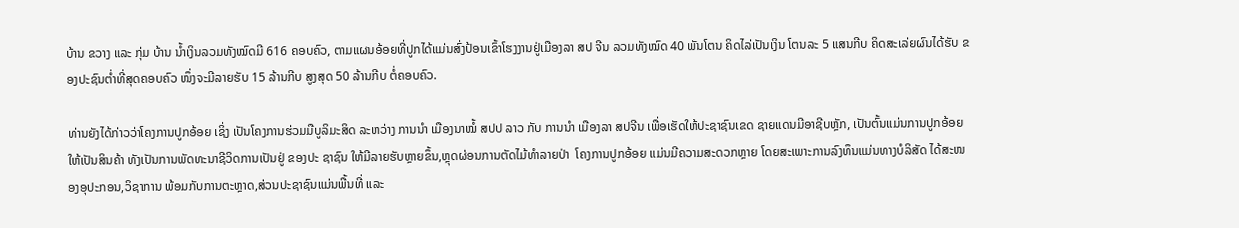ບ້ານ ຂວາງ ແລະ ກຸ່ມ ບ້ານ ນ້ຳເງິນລວມທັງໝົດມີ 616 ຄອບຄົວ, ຕາມແຜນອ້ອຍທີ່ປູກໄດ້ແມ່ນສົ່ງປ້ອນເຂົ້າໂຮງງານຢູ່ເມືອງລາ ສປ ຈີນ ລວມທັງໝົດ 40 ພັນໂຕນ ຄິດໄລ່ເປັນເງິນ ໂຕນລະ 5 ແສນກີບ ຄິດສະເລ່ຍຜົນໄດ້ຮັບ ຂອງປະຊົນຕ່ຳທີ່ສຸດຄອບຄົວ ໜຶ່ງຈະມີລາຍຮັບ 15 ລ້ານກີບ ສູງສຸດ 50 ລ້ານກີບ ຕໍ່ຄອບຄົວ.

ທ່ານຍັງໄດ້ກ່າວວ່າໂຄງການປູກອ້ອຍ ເຊິ່ງ ເປັນໂຄງການຮ່ວມມືບູລິມະສິດ ລະຫວ່າງ ການນໍາ ເມືອງນາໝໍ້ ສປປ ລາວ ກັບ ການນຳ ເມືອງລາ ສປຈີນ ເພື່ອເຮັດໃຫ້ປະຊາຊົນເຂດ ຊາຍແດນມີອາຊີບຫຼັກ, ເປັນຕົ້ນແມ່ນການປູກອ້ອຍ ໃຫ້ເປັນສິນຄ້າ ທັງເປັນການພັດທະນາຊີວິດການເປັນຢູ່ ຂອງປະ ຊາຊົນ ໃຫ້ມີລາຍຮັບຫຼາຍຂຶ້ນ,ຫຼຸດຜ່ອນການຕັດໄມ້ທຳລາຍປ່າ  ໂຄງການປູກອ້ອຍ ແມ່ນມີຄວາມສະດວກຫຼາຍ ໂດຍສະເພາະການລົງທຶນແມ່ນທາງບໍລິສັດ ໄດ້ສະໜອງອຸປະກອນ,ວິຊາການ ພ້ອມກັບການຕະຫຼາດ,ສ່ວນປະຊາຊົນແມ່ນພື້ນທີ່ ແລະ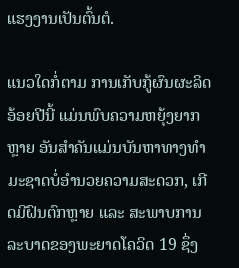ແຮງງານເປັນຕົ້ນຕໍ.

ແນວໃດກໍ່ຕາມ ການເກັບກູ້ຜົນຜະລິດອ້ອຍປີນີ້ ແມ່ນພົບຄວາມຫຍຸ້ງຍາກຫຼາຍ ອັນສຳຄັນແມ່ນບັນຫາທາງທຳມະຊາດບໍ່ອຳນວຍຄວາມສະດວກ, ເກີດມີຝົນຕົກຫຼາຍ ແລະ ສະພາບການລະບາດຂອງພະຍາດໂຄວິດ 19 ຊຶ່ງ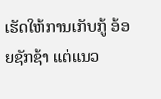ເຮັດໃຫ້ການເກັບກູ້ ອ້ອຍຊັກຊ້າ ແຕ່ແນວ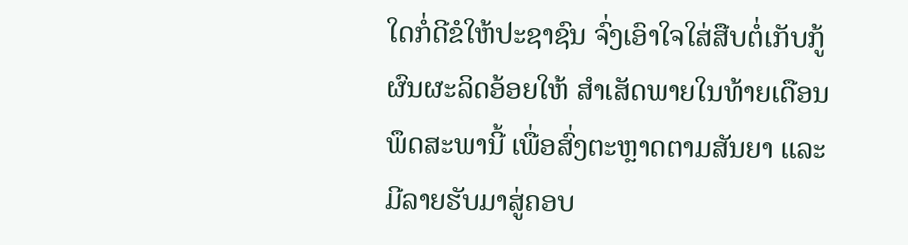ໃດກໍ່ດີຂໍໃຫ້ປະຊາຊົນ ຈົ່ງເອົາໃຈໃສ່ສືບຕໍ່ເກັບກູ້ຜົນຜະລິດອ້ອຍໃຫ້ ສຳເສັດພາຍໃນທ້າຍເດືອນພຶດສະພານີ້ ເພື່ອສົ່ງຕະຫຼາດຕາມສັນຍາ ແລະມີລາຍຮັບມາສູ່ຄອບ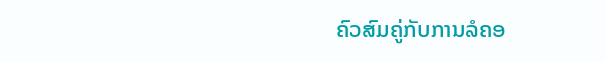ຄົວສົມຄູ່ກັບການລໍຄອ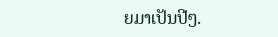ຍມາເປັນປີໆ.